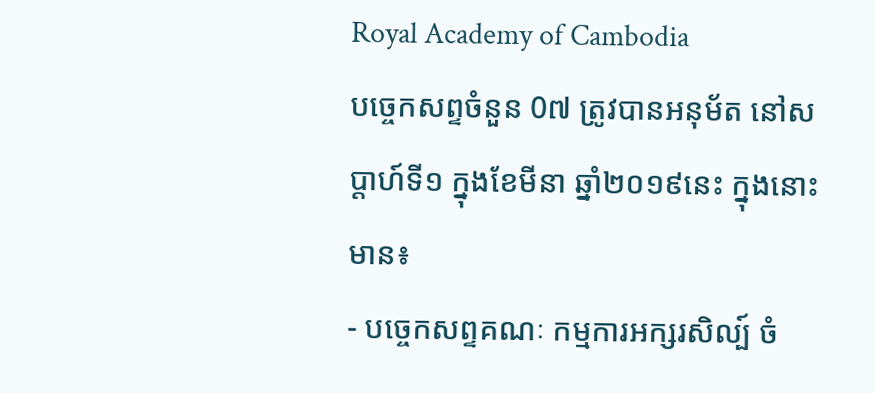Royal Academy of Cambodia
បច្ចេកសព្ទចំនួន 0៧ ត្រូវបានអនុម័ត នៅសប្តាហ៍ទី១ ក្នុងខែមីនា ឆ្នាំ២០១៩នេះ ក្នុងនោះមាន៖
- បច្ចេកសព្ទគណៈ កម្មការអក្សរសិល្ប៍ ចំ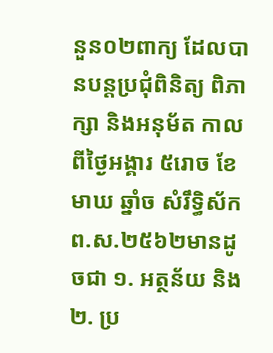នួន០២ពាក្យ ដែលបានបន្តប្រជុំពិនិត្យ ពិភាក្សា និងអនុម័ត កាលពីថ្ងៃអង្គារ ៥រោច ខែមាឃ ឆ្នាំច សំរឹទ្ធិស័ក ព.ស.២៥៦២មានដូចជា ១. អត្ថន័យ និង២. ប្រ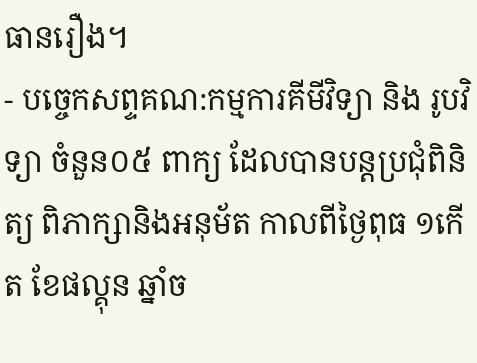ធានរឿង។
- បច្ចេកសព្ទគណ:កម្មការគីមីវិទ្យា និង រូបវិទ្យា ចំនួន០៥ ពាក្យ ដែលបានបន្តប្រជុំពិនិត្យ ពិភាក្សានិងអនុម័ត កាលពីថ្ងៃពុធ ១កើត ខែផល្គុន ឆ្នាំច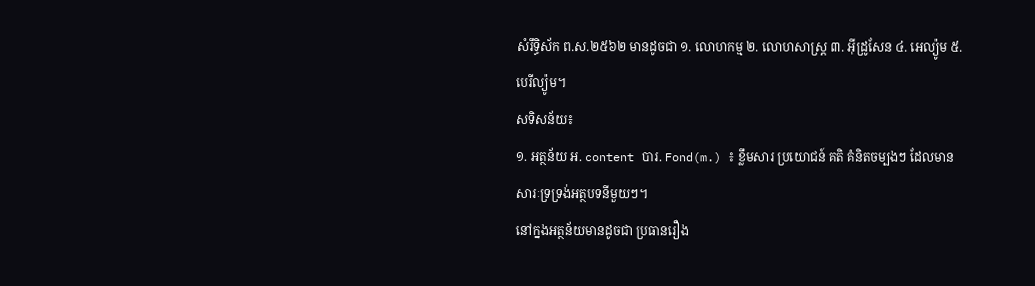សំរឹទ្ធិស័ក ព.ស.២៥៦២ មានដូចជា ១. លោហកម្ម ២. លោហសាស្ត្រ ៣. អ៊ីដ្រូសែន ៤. អេល្យ៉ូម ៥. បេរីល្យ៉ូម។
សទិសន័យ៖
១. អត្ថន័យ អ. content បារ. Fond(m.) ៖ ខ្លឹមសារ ប្រយោជន៍ គតិ គំនិតចម្បងៗ ដែលមានសារៈទ្រទ្រង់អត្ថបទនីមួយៗ។
នៅក្នងអត្ថន័យមានដូចជា ប្រធានរឿង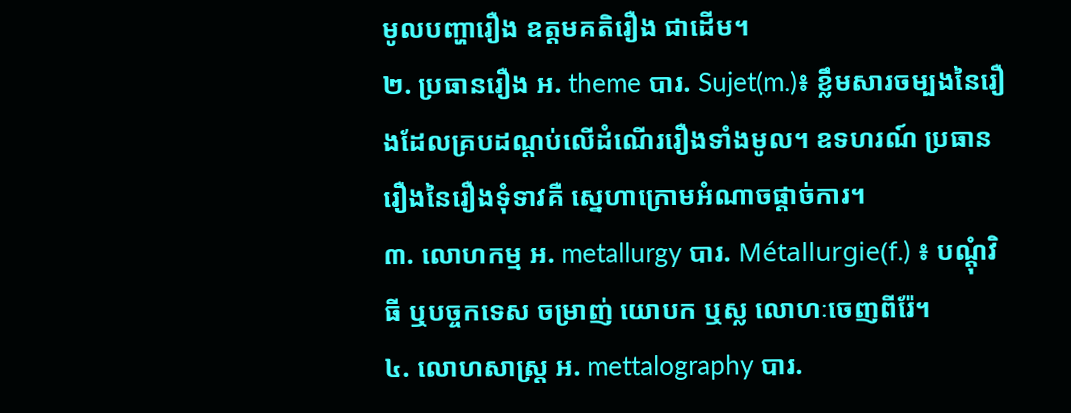មូលបញ្ហារឿង ឧត្តមគតិរឿង ជាដើម។
២. ប្រធានរឿង អ. theme បារ. Sujet(m.)៖ ខ្លឹមសារចម្បងនៃរឿងដែលគ្របដណ្តប់លើដំណើររឿងទាំងមូល។ ឧទហរណ៍ ប្រធានរឿងនៃរឿងទុំទាវគឺ ស្នេហាក្រោមអំណាចផ្តាច់ការ។
៣. លោហកម្ម អ. metallurgy បារ. Métallurgie(f.) ៖ បណ្តុំវិធី ឬបច្ចកទេស ចម្រាញ់ យោបក ឬស្ល លោហៈចេញពីរ៉ែ។
៤. លោហសាស្ត្រ អ. mettalography បារ.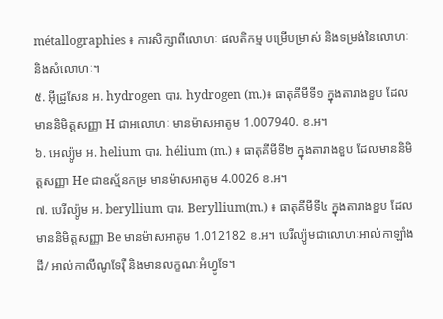métallographies ៖ ការសិក្សាពីលោហៈ ផលតិកម្ម បម្រើបម្រាស់ និងទម្រង់នៃលោហៈ និងសំលោហៈ។
៥. អ៊ីដ្រូសែន អ. hydrogen បារ. hydrogen (m.)៖ ធាតុគីមីទី១ ក្នុងតារាងខួប ដែលមាននិមិត្តសញ្ញា H ជាអលោហៈ មានម៉ាសអាតូម 1.007940. ខ.អ។
៦. អេល្យ៉ូម អ. helium បារ. hélium (m.) ៖ ធាតុគីមីទី២ ក្នុងតារាងខួប ដែលមាននិមិត្តសញ្ញា He ជាឧស្ម័នកម្រ មានម៉ាសអាតូម 4.0026 ខ.អ។
៧. បេរីល្យ៉ូម អ. beryllium បារ. Beryllium(m.) ៖ ធាតុគីមីទី៤ ក្នុងតារាងខួប ដែលមាននិមិត្តសញ្ញា Be មានម៉ាសអាតូម 1.012182 ខ.អ។ បេរីល្យ៉ូមជាលោហៈអាល់កាឡាំងដី/ អាល់កាលីណូទែរ៉ឺ និងមានលក្ខណៈអំហ្វូទែ។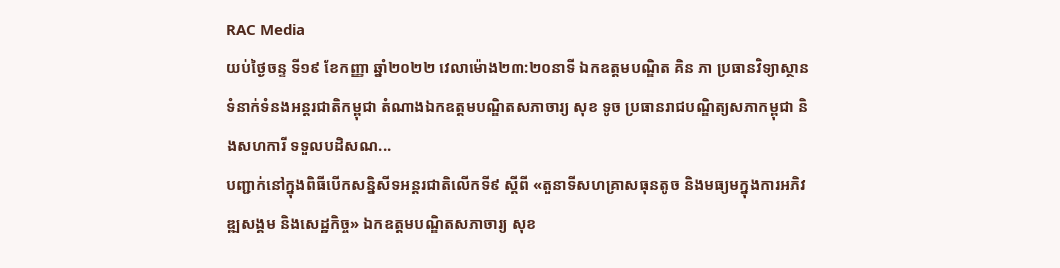RAC Media
យប់ថ្ងៃចន្ទ ទី១៩ ខែកញ្ញា ឆ្នាំ២០២២ វេលាម៉ោង២៣:២០នាទី ឯកឧត្តមបណ្ឌិត គិន ភា ប្រធានវិទ្យាស្ថានទំនាក់ទំនងអន្តរជាតិកម្ពុជា តំណាងឯកឧត្តមបណ្ឌិតសភាចារ្យ សុខ ទូច ប្រធានរាជបណ្ឌិត្យសភាកម្ពុជា និងសហការី ទទួលបដិសណ...
បញ្ជាក់នៅក្នុងពិធីបើកសន្និសីទអន្តរជាតិលើកទី៩ ស្ដីពី «តួនាទីសហគ្រាសធុនតូច និងមធ្យមក្នុងការអភិវឌ្ឍសង្គម និងសេដ្ឋកិច្ច» ឯកឧត្ដមបណ្ឌិតសភាចារ្យ សុខ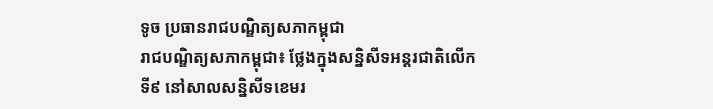ទូច ប្រធានរាជបណ្ឌិត្យសភាកម្ពុជា
រាជបណ្ឌិត្យសភាកម្ពុជា៖ ថ្លែងក្នុងសន្និសីទអន្តរជាតិលើកទី៩ នៅសាលសន្និសីទខេមរ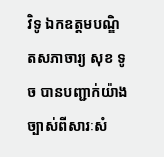វិទូ ឯកឧត្តមបណ្ឌិតសភាចារ្យ សុខ ទូច បានបញ្ជាក់យ៉ាងច្បាស់ពីសារៈសំ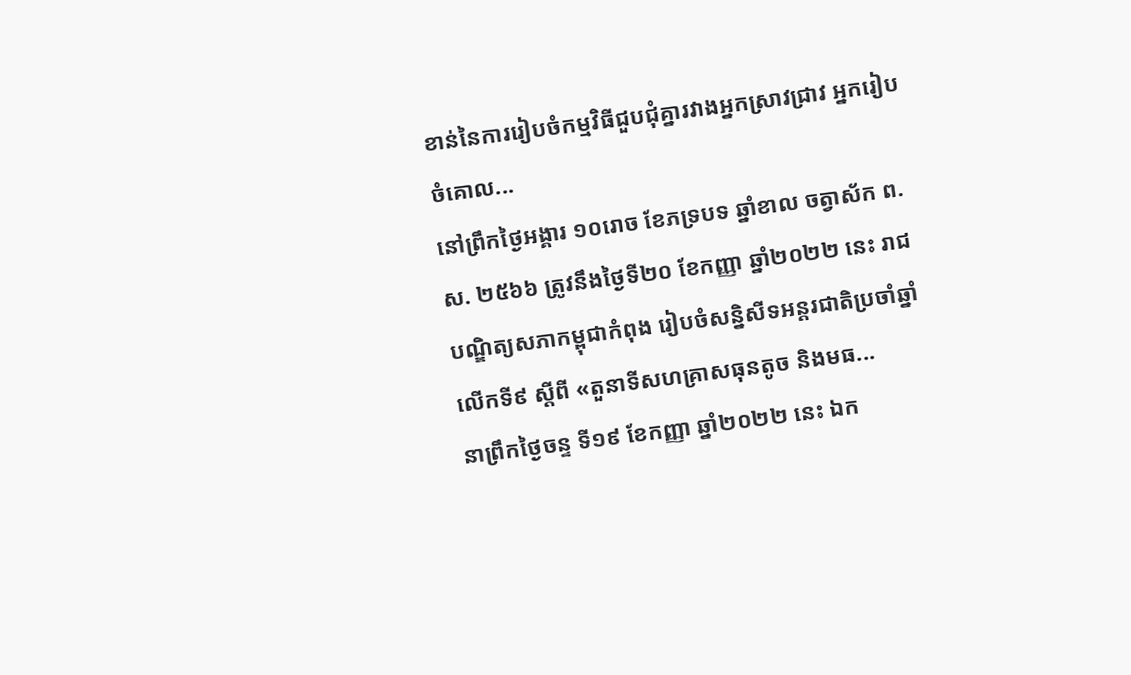ខាន់នៃការរៀបចំកម្មវិធីជួបជុំគ្នារវាងអ្នកស្រាវជ្រាវ អ្នករៀបចំគោល...
នៅព្រឹកថ្ងៃអង្គារ ១០រោច ខែភទ្របទ ឆ្នាំខាល ចត្វាស័ក ព.ស. ២៥៦៦ ត្រូវនឹងថ្ងៃទី២០ ខែកញ្ញា ឆ្នាំ២០២២ នេះ រាជបណ្ឌិត្យសភាកម្ពុជាកំពុង រៀបចំសន្និសីទអន្តរជាតិប្រចាំឆ្នាំលើកទី៩ ស្ដីពី «តួនាទីសហគ្រាសធុនតូច និងមធ...
នាព្រឹកថ្ងៃចន្ទ ទី១៩ ខែកញ្ញា ឆ្នាំ២០២២ នេះ ឯក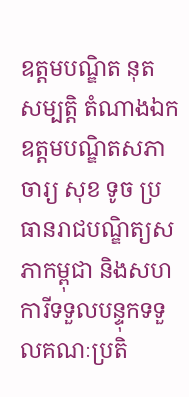ឧត្តមបណ្ឌិត នុត សម្បត្តិ តំណាងឯកឧត្តមបណ្ឌិតសភាចារ្យ សុខ ទូច ប្រធានរាជបណ្ឌិត្យសភាកម្ពុជា និងសហការីទទួលបន្ទុកទទួលគណៈប្រតិ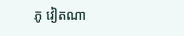ភូ វៀតណា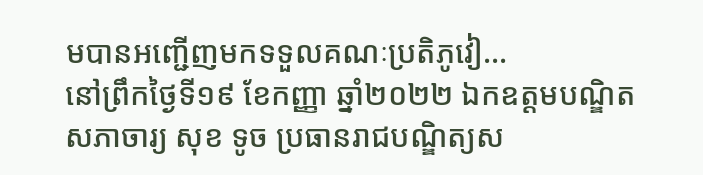មបានអញ្ជើញមកទទួលគណៈប្រតិភូវៀ...
នៅព្រឹកថ្ងៃទី១៩ ខែកញ្ញា ឆ្នាំ២០២២ ឯកឧត្ដមបណ្ឌិតសភាចារ្យ សុខ ទូច ប្រធានរាជបណ្ឌិត្យស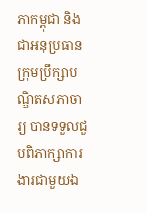ភាកម្ពុជា និងជាអនុប្រធានក្រុមប្រឹក្សាបណ្ឌិតសភាចារ្យ បានទទួលជួបពិភាក្សាការងារជាមួយឯ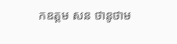កឧត្តម សន ថានូថាម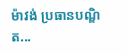ម៉ាវង់ ប្រធានបណ្ឌិត...